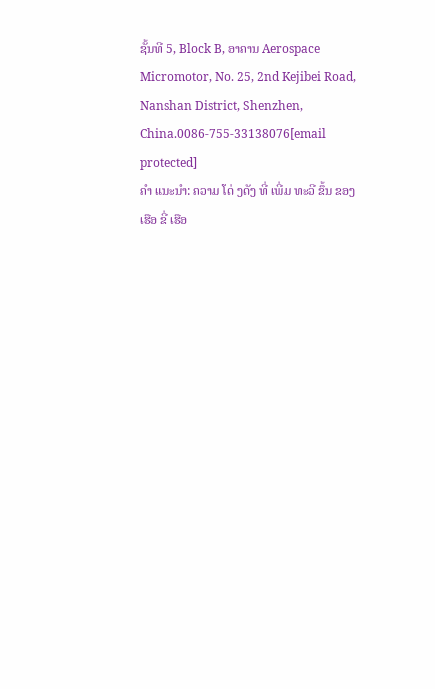ຊັ້ນທີ 5, Block B, ອາຄານ Aerospace Micromotor, No. 25, 2nd Kejibei Road, Nanshan District, Shenzhen, China.0086-755-33138076[email protected]
ຄໍາ ແນະນໍາ: ຄວາມ ໂດ່ ງດັງ ທີ່ ເພີ່ມ ທະວີ ຂຶ້ນ ຂອງ ເຮືອ ຂີ່ ເຮືອ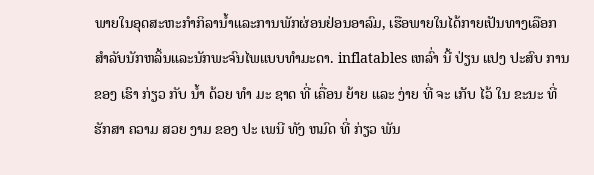ພາຍໃນອຸດສະຫະກໍາກິລານໍ້າແລະການພັກຜ່ອນຢ່ອນອາລົມ, ເຮືອພາຍໃນໄດ້ກາຍເປັນທາງເລືອກສໍາລັບນັກຫລິ້ນແລະນັກພະຈົນໄພແບບທໍາມະດາ. inflatables ເຫລົ່າ ນີ້ ປ່ຽນ ແປງ ປະສົບ ການ ຂອງ ເຮົາ ກ່ຽວ ກັບ ນ້ຳ ດ້ວຍ ທໍາ ມະ ຊາດ ທີ່ ເຄື່ອນ ຍ້າຍ ແລະ ງ່າຍ ທີ່ ຈະ ເກັບ ໄວ້ ໃນ ຂະນະ ທີ່ ຮັກສາ ຄວາມ ສວຍ ງາມ ຂອງ ປະ ເພນີ ທັງ ຫມົດ ທີ່ ກ່ຽວ ພັນ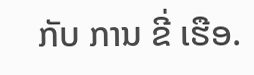ກັບ ການ ຂີ່ ເຮືອ.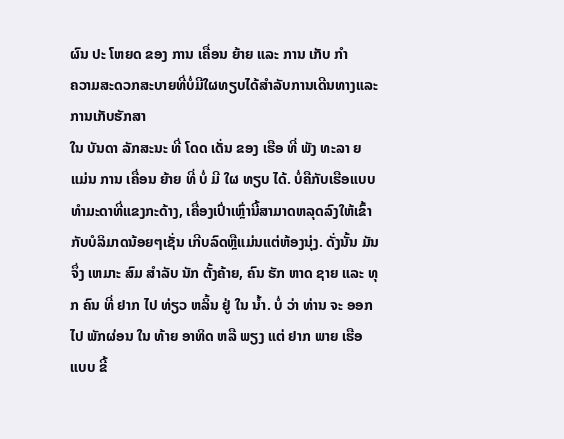ຜົນ ປະ ໂຫຍດ ຂອງ ການ ເຄື່ອນ ຍ້າຍ ແລະ ການ ເກັບ ກໍາ
ຄວາມສະດວກສະບາຍທີ່ບໍ່ມີໃຜທຽບໄດ້ສໍາລັບການເດີນທາງແລະການເກັບຮັກສາ
ໃນ ບັນດາ ລັກສະນະ ທີ່ ໂດດ ເດັ່ນ ຂອງ ເຮືອ ທີ່ ພັງ ທະລາ ຍ ແມ່ນ ການ ເຄື່ອນ ຍ້າຍ ທີ່ ບໍ່ ມີ ໃຜ ທຽບ ໄດ້. ບໍ່ຄືກັບເຮືອແບບທໍາມະດາທີ່ແຂງກະດ້າງ, ເຄື່ອງເປົ່າເຫຼົ່ານີ້ສາມາດຫລຸດລົງໃຫ້ເຂົ້າກັບບໍລິມາດນ້ອຍໆເຊັ່ນ ເກີບລົດຫຼືແມ່ນແຕ່ຫ້ອງນຸ່ງ. ດັ່ງນັ້ນ ມັນ ຈຶ່ງ ເຫມາະ ສົມ ສໍາລັບ ນັກ ຕັ້ງຄ້າຍ, ຄົນ ຮັກ ຫາດ ຊາຍ ແລະ ທຸກ ຄົນ ທີ່ ຢາກ ໄປ ທ່ຽວ ຫລິ້ນ ຢູ່ ໃນ ນ້ຳ. ບໍ່ ວ່າ ທ່ານ ຈະ ອອກ ໄປ ພັກຜ່ອນ ໃນ ທ້າຍ ອາທິດ ຫລື ພຽງ ແຕ່ ຢາກ ພາຍ ເຮືອ ແບບ ຂີ້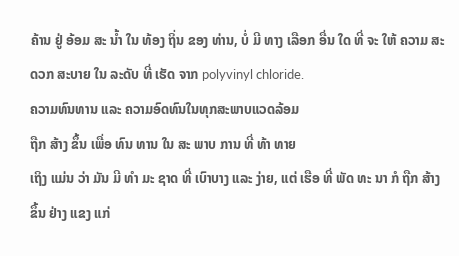ຄ້ານ ຢູ່ ອ້ອມ ສະ ນ້ຳ ໃນ ທ້ອງ ຖິ່ນ ຂອງ ທ່ານ, ບໍ່ ມີ ທາງ ເລືອກ ອື່ນ ໃດ ທີ່ ຈະ ໃຫ້ ຄວາມ ສະດວກ ສະບາຍ ໃນ ລະດັບ ທີ່ ເຮັດ ຈາກ polyvinyl chloride.
ຄວາມທົນທານ ແລະ ຄວາມອົດທົນໃນທຸກສະພາບແວດລ້ອມ
ຖືກ ສ້າງ ຂຶ້ນ ເພື່ອ ທົນ ທານ ໃນ ສະ ພາບ ການ ທີ່ ທ້າ ທາຍ
ເຖິງ ແມ່ນ ວ່າ ມັນ ມີ ທໍາ ມະ ຊາດ ທີ່ ເບົາບາງ ແລະ ງ່າຍ, ແຕ່ ເຮືອ ທີ່ ພັດ ທະ ນາ ກໍ ຖືກ ສ້າງ ຂຶ້ນ ຢ່າງ ແຂງ ແກ່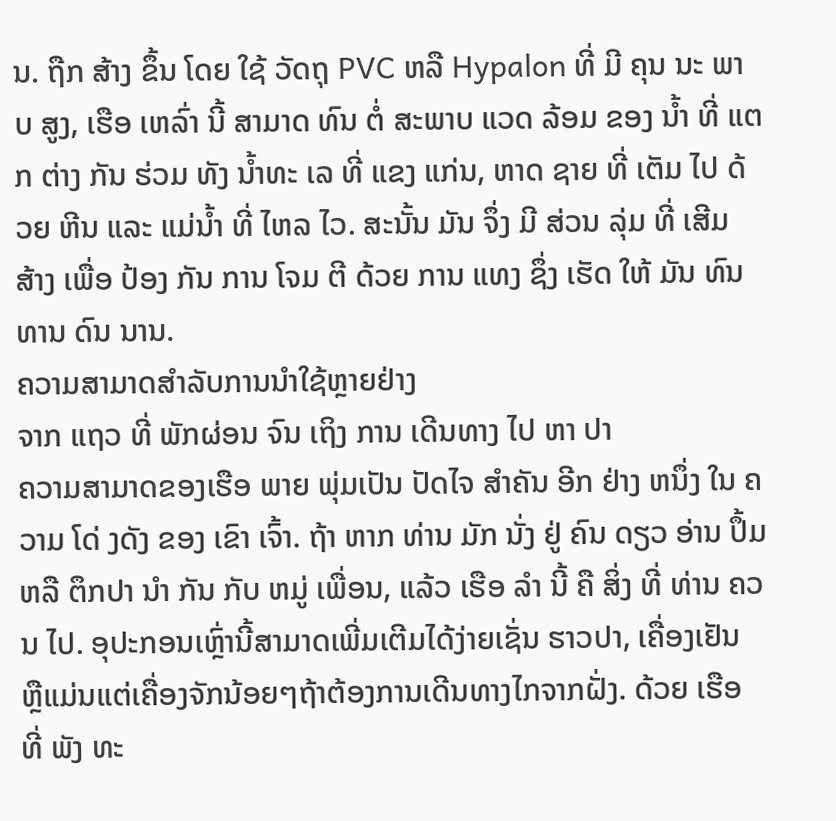ນ. ຖືກ ສ້າງ ຂຶ້ນ ໂດຍ ໃຊ້ ວັດຖຸ PVC ຫລື Hypalon ທີ່ ມີ ຄຸນ ນະ ພາບ ສູງ, ເຮືອ ເຫລົ່າ ນີ້ ສາມາດ ທົນ ຕໍ່ ສະພາບ ແວດ ລ້ອມ ຂອງ ນ້ຳ ທີ່ ແຕກ ຕ່າງ ກັນ ຮ່ວມ ທັງ ນ້ຳທະ ເລ ທີ່ ແຂງ ແກ່ນ, ຫາດ ຊາຍ ທີ່ ເຕັມ ໄປ ດ້ວຍ ຫີນ ແລະ ແມ່ນ້ຳ ທີ່ ໄຫລ ໄວ. ສະນັ້ນ ມັນ ຈຶ່ງ ມີ ສ່ວນ ລຸ່ມ ທີ່ ເສີມ ສ້າງ ເພື່ອ ປ້ອງ ກັນ ການ ໂຈມ ຕີ ດ້ວຍ ການ ແທງ ຊຶ່ງ ເຮັດ ໃຫ້ ມັນ ທົນ ທານ ດົນ ນານ.
ຄວາມສາມາດສໍາລັບການນໍາໃຊ້ຫຼາຍຢ່າງ
ຈາກ ແຖວ ທີ່ ພັກຜ່ອນ ຈົນ ເຖິງ ການ ເດີນທາງ ໄປ ຫາ ປາ
ຄວາມສາມາດຂອງເຮືອ ພາຍ ພຸ່ມເປັນ ປັດໄຈ ສໍາຄັນ ອີກ ຢ່າງ ຫນຶ່ງ ໃນ ຄວາມ ໂດ່ ງດັງ ຂອງ ເຂົາ ເຈົ້າ. ຖ້າ ຫາກ ທ່ານ ມັກ ນັ່ງ ຢູ່ ຄົນ ດຽວ ອ່ານ ປຶ້ມ ຫລື ຕຶກປາ ນໍາ ກັນ ກັບ ຫມູ່ ເພື່ອນ, ແລ້ວ ເຮືອ ລໍາ ນີ້ ຄື ສິ່ງ ທີ່ ທ່ານ ຄວນ ໄປ. ອຸປະກອນເຫຼົ່ານີ້ສາມາດເພີ່ມເຕີມໄດ້ງ່າຍເຊັ່ນ ຮາວປາ, ເຄື່ອງເຢັນ ຫຼືແມ່ນແຕ່ເຄື່ອງຈັກນ້ອຍໆຖ້າຕ້ອງການເດີນທາງໄກຈາກຝັ່ງ. ດ້ວຍ ເຮືອ ທີ່ ພັງ ທະ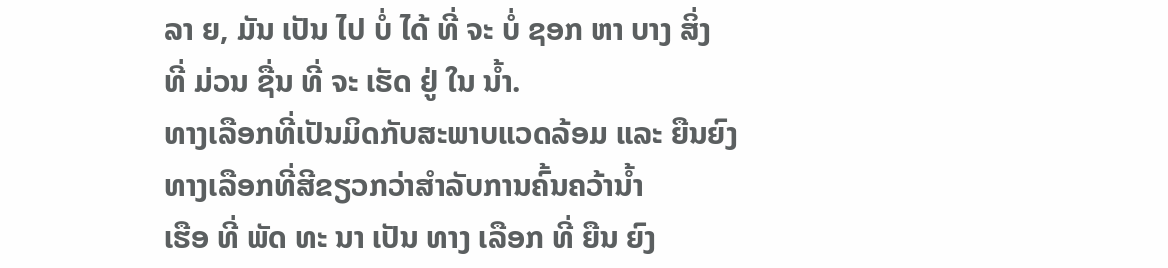ລາ ຍ, ມັນ ເປັນ ໄປ ບໍ່ ໄດ້ ທີ່ ຈະ ບໍ່ ຊອກ ຫາ ບາງ ສິ່ງ ທີ່ ມ່ວນ ຊື່ນ ທີ່ ຈະ ເຮັດ ຢູ່ ໃນ ນ້ຳ.
ທາງເລືອກທີ່ເປັນມິດກັບສະພາບແວດລ້ອມ ແລະ ຍືນຍົງ
ທາງເລືອກທີ່ສີຂຽວກວ່າສໍາລັບການຄົ້ນຄວ້ານໍ້າ
ເຮືອ ທີ່ ພັດ ທະ ນາ ເປັນ ທາງ ເລືອກ ທີ່ ຍືນ ຍົງ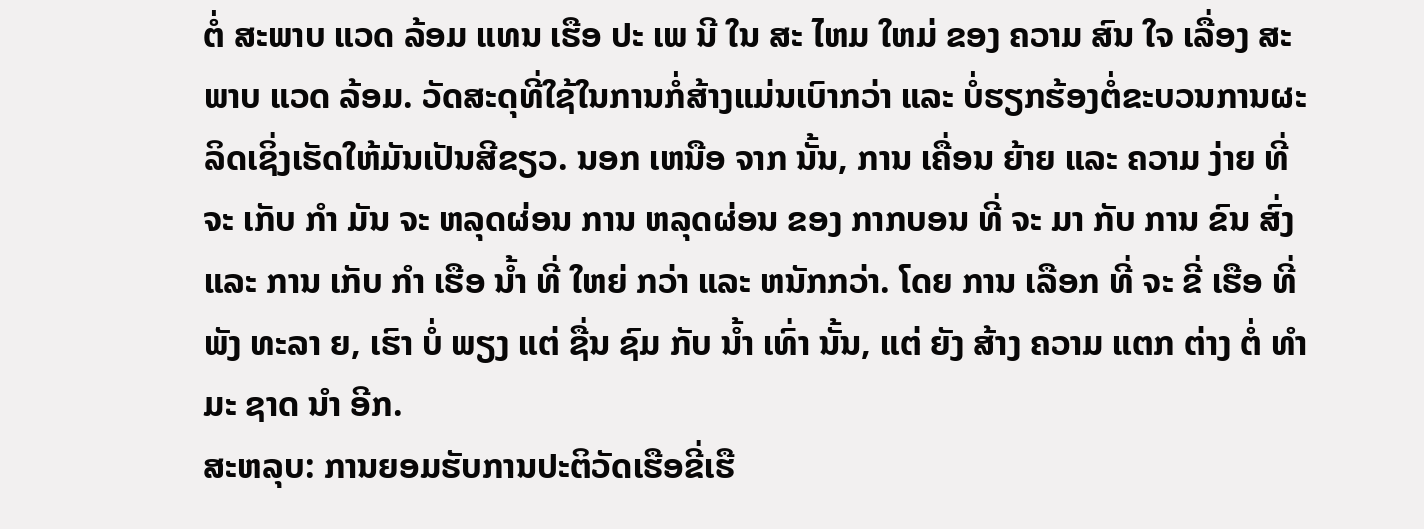ຕໍ່ ສະພາບ ແວດ ລ້ອມ ແທນ ເຮືອ ປະ ເພ ນີ ໃນ ສະ ໄຫມ ໃຫມ່ ຂອງ ຄວາມ ສົນ ໃຈ ເລື່ອງ ສະພາບ ແວດ ລ້ອມ. ວັດສະດຸທີ່ໃຊ້ໃນການກໍ່ສ້າງແມ່ນເບົາກວ່າ ແລະ ບໍ່ຮຽກຮ້ອງຕໍ່ຂະບວນການຜະລິດເຊິ່ງເຮັດໃຫ້ມັນເປັນສີຂຽວ. ນອກ ເຫນືອ ຈາກ ນັ້ນ, ການ ເຄື່ອນ ຍ້າຍ ແລະ ຄວາມ ງ່າຍ ທີ່ ຈະ ເກັບ ກໍາ ມັນ ຈະ ຫລຸດຜ່ອນ ການ ຫລຸດຜ່ອນ ຂອງ ກາກບອນ ທີ່ ຈະ ມາ ກັບ ການ ຂົນ ສົ່ງ ແລະ ການ ເກັບ ກໍາ ເຮືອ ນ້ຳ ທີ່ ໃຫຍ່ ກວ່າ ແລະ ຫນັກກວ່າ. ໂດຍ ການ ເລືອກ ທີ່ ຈະ ຂີ່ ເຮືອ ທີ່ ພັງ ທະລາ ຍ, ເຮົາ ບໍ່ ພຽງ ແຕ່ ຊື່ນ ຊົມ ກັບ ນ້ຳ ເທົ່າ ນັ້ນ, ແຕ່ ຍັງ ສ້າງ ຄວາມ ແຕກ ຕ່າງ ຕໍ່ ທໍາ ມະ ຊາດ ນໍາ ອີກ.
ສະຫລຸບ: ການຍອມຮັບການປະຕິວັດເຮືອຂີ່ເຮື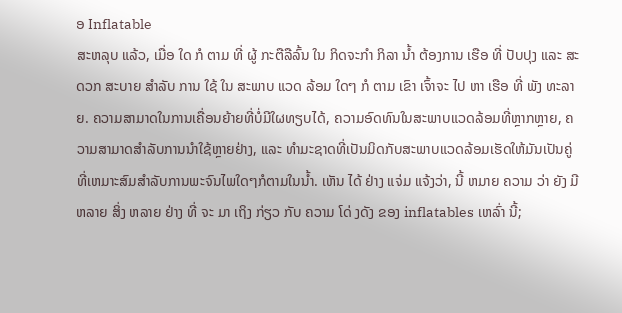ອ Inflatable
ສະຫລຸບ ແລ້ວ, ເມື່ອ ໃດ ກໍ ຕາມ ທີ່ ຜູ້ ກະຕືລືລົ້ນ ໃນ ກິດຈະກໍາ ກິລາ ນ້ຳ ຕ້ອງການ ເຮືອ ທີ່ ປັບປຸງ ແລະ ສະດວກ ສະບາຍ ສໍາລັບ ການ ໃຊ້ ໃນ ສະພາບ ແວດ ລ້ອມ ໃດໆ ກໍ ຕາມ ເຂົາ ເຈົ້າຈະ ໄປ ຫາ ເຮືອ ທີ່ ພັງ ທະລາ ຍ. ຄວາມສາມາດໃນການເຄື່ອນຍ້າຍທີ່ບໍ່ມີໃຜທຽບໄດ້, ຄວາມອົດທົນໃນສະພາບແວດລ້ອມທີ່ຫຼາກຫຼາຍ, ຄວາມສາມາດສໍາລັບການນໍາໃຊ້ຫຼາຍຢ່າງ, ແລະ ທໍາມະຊາດທີ່ເປັນມິດກັບສະພາບແວດລ້ອມເຮັດໃຫ້ມັນເປັນຄູ່ທີ່ເຫມາະສົມສໍາລັບການພະຈົນໄພໃດໆກໍຕາມໃນນໍ້າ. ເຫັນ ໄດ້ ຢ່າງ ແຈ່ມ ແຈ້ງວ່າ, ນີ້ ຫມາຍ ຄວາມ ວ່າ ຍັງ ມີ ຫລາຍ ສິ່ງ ຫລາຍ ຢ່າງ ທີ່ ຈະ ມາ ເຖິງ ກ່ຽວ ກັບ ຄວາມ ໂດ່ ງດັງ ຂອງ inflatables ເຫລົ່າ ນີ້;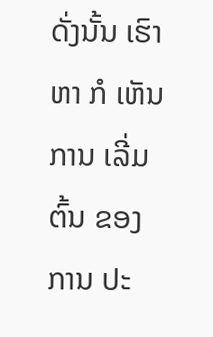ດັ່ງນັ້ນ ເຮົາ ຫາ ກໍ ເຫັນ ການ ເລີ່ມ ຕົ້ນ ຂອງ ການ ປະ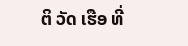ຕິ ວັດ ເຮືອ ທີ່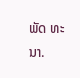ພັດ ທະ ນາ.